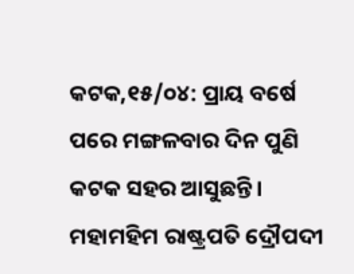କଟକ,୧୫/୦୪: ପ୍ରାୟ ବର୍ଷେ ପରେ ମଙ୍ଗଳବାର ଦିନ ପୁଣି କଟକ ସହର ଆସୁଛନ୍ତି। ମହାମହିମ ରାଷ୍ଟ୍ରପତି ଦ୍ରୌପଦୀ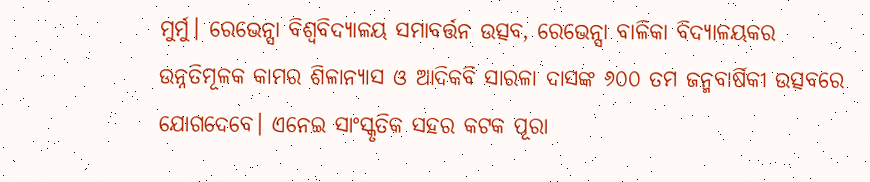ମୁର୍ମୁ। ରେଭେନ୍ସା ବିଶ୍ବବିଦ୍ୟାଳୟ ସମାବର୍ତ୍ତନ ଉତ୍ସବ, ରେଭେନ୍ସା ବାଳିକା ବିଦ୍ୟାଳୟକର ଉନ୍ନତିମୂଳକ କାମର ଶିଳାନ୍ୟାସ ଓ ଆଦିକବି ସାରଳା ଦାସଙ୍କ ୬୦୦ ତମ ଜନ୍ମବାର୍ଷିକୀ ଉତ୍ସବରେ ଯୋଗଦେବେ। ଏନେଇ ସାଂସ୍କୃତିକ ସହର କଟକ ପୂରା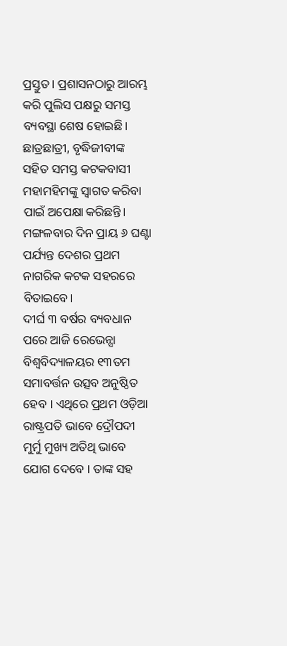ପ୍ରସ୍ତୁତ। ପ୍ରଶାସନଠାରୁ ଆରମ୍ଭ କରି ପୁଲିସ ପକ୍ଷରୁ ସମସ୍ତ ବ୍ୟବସ୍ଥା ଶେଷ ହୋଇଛି। ଛାତ୍ରଛାତ୍ରୀ, ବୃଦ୍ଧିଜୀବୀଙ୍କ ସହିତ ସମସ୍ତ କଟକବାସୀ ମହାମହିମଙ୍କୁ ସ୍ବାଗତ କରିବା ପାଇଁ ଅପେକ୍ଷା କରିଛନ୍ତି। ମଙ୍ଗଳବାର ଦିନ ପ୍ରାୟ ୬ ଘଣ୍ଟା ପର୍ଯ୍ୟନ୍ତ ଦେଶର ପ୍ରଥମ ନାଗରିକ କଟକ ସହରରେ ବିତାଇବେ।
ଦୀର୍ଘ ୩ ବର୍ଷର ବ୍ୟବଧାନ ପରେ ଆଜି ରେଭେନ୍ସା ବିଶ୍ୱବିଦ୍ୟାଳୟର ୧୩ତମ ସମାବର୍ତ୍ତନ ଉତ୍ସବ ଅନୁଷ୍ଠିତ ହେବ । ଏଥିରେ ପ୍ରଥମ ଓଡ଼ିଆ ରାଷ୍ଟ୍ରପତି ଭାବେ ଦ୍ରୌପଦୀ ମୁର୍ମୁ ମୁଖ୍ୟ ଅତିଥି ଭାବେ ଯୋଗ ଦେବେ । ତାଙ୍କ ସହ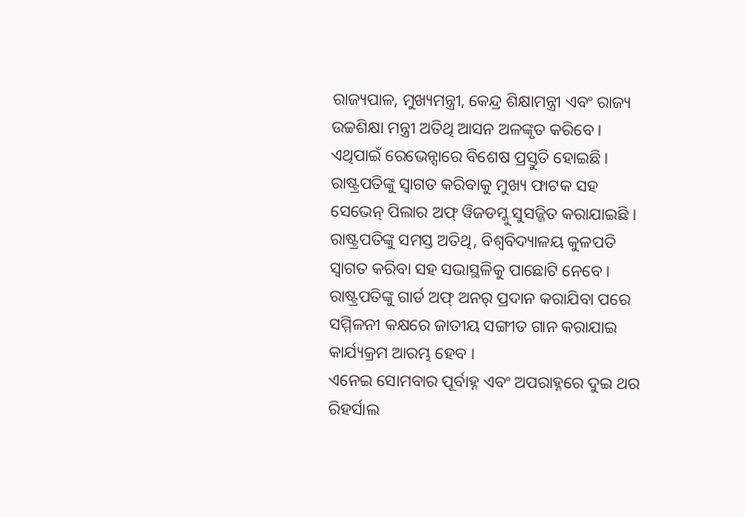ରାଜ୍ୟପାଳ, ମୁଖ୍ୟମନ୍ତ୍ରୀ, କେନ୍ଦ୍ର ଶିକ୍ଷାମନ୍ତ୍ରୀ ଏବଂ ରାଜ୍ୟ ଉଚ୍ଚଶିକ୍ଷା ମନ୍ତ୍ରୀ ଅତିଥି ଆସନ ଅଳଙ୍କୃତ କରିବେ । ଏଥିପାଇଁ ରେଭେନ୍ସାରେ ବିଶେଷ ପ୍ରସ୍ତୁତି ହୋଇଛି । ରାଷ୍ଟ୍ରପତିଙ୍କୁ ସ୍ୱାଗତ କରିବାକୁ ମୁଖ୍ୟ ଫାଟକ ସହ ସେଭେନ୍ ପିଲାର ଅଫ୍ ୱିଜଡମ୍କୁ ସୁସଜ୍ଜିତ କରାଯାଇଛି । ରାଷ୍ଟ୍ରପତିଙ୍କୁ ସମସ୍ତ ଅତିଥି, ବିଶ୍ୱବିଦ୍ୟାଳୟ କୁଳପତି ସ୍ୱାଗତ କରିବା ସହ ସଭାସ୍ଥଳିକୁ ପାଛୋଟି ନେବେ । ରାଷ୍ଟ୍ରପତିଙ୍କୁ ଗାର୍ଡ ଅଫ୍ ଅନର୍ ପ୍ରଦାନ କରାଯିବା ପରେ ସମ୍ମିଳନୀ କକ୍ଷରେ ଜାତୀୟ ସଙ୍ଗୀତ ଗାନ କରାଯାଇ କାର୍ଯ୍ୟକ୍ରମ ଆରମ୍ଭ ହେବ ।
ଏନେଇ ସୋମବାର ପୂର୍ବାହ୍ନ ଏବଂ ଅପରାହ୍ନରେ ଦୁଇ ଥର ରିହର୍ସାଲ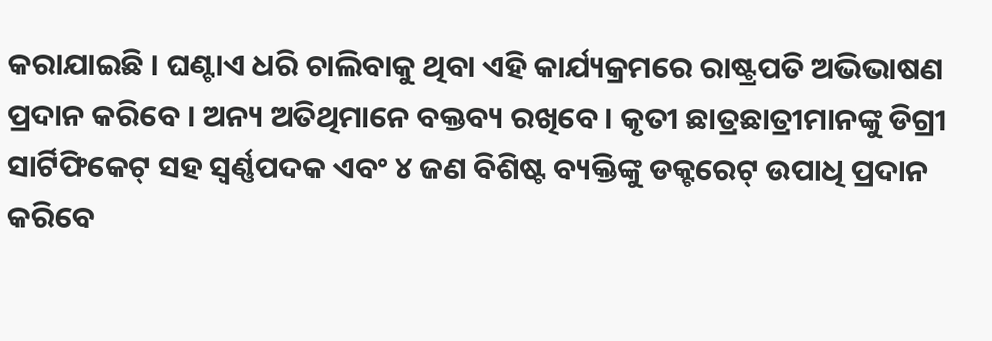କରାଯାଇଛି । ଘଣ୍ଟାଏ ଧରି ଚାଲିବାକୁ ଥିବା ଏହି କାର୍ଯ୍ୟକ୍ରମରେ ରାଷ୍ଟ୍ରପତି ଅଭିଭାଷଣ ପ୍ରଦାନ କରିବେ । ଅନ୍ୟ ଅତିଥିମାନେ ବକ୍ତବ୍ୟ ରଖିବେ । କୃତୀ ଛାତ୍ରଛାତ୍ରୀମାନଙ୍କୁ ଡିଗ୍ରୀ ସାର୍ଟିଫିକେଟ୍ ସହ ସ୍ୱର୍ଣ୍ଣପଦକ ଏବଂ ୪ ଜଣ ବିଶିଷ୍ଟ ବ୍ୟକ୍ତିଙ୍କୁ ଡକ୍ଟରେଟ୍ ଉପାଧି ପ୍ରଦାନ କରିବେ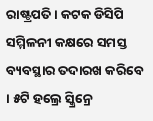ରାଷ୍ଟ୍ରପତି । କଟକ ଡିସିପି ସମ୍ମିଳନୀ କକ୍ଷରେ ସମସ୍ତ ବ୍ୟବସ୍ଥାର ତଦାରଖ କରିବେ । ୫ଟି ହଲ୍ରେ ସ୍କ୍ରିନ୍ରେ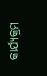କାର୍ଯ୍ୟକ୍ରମ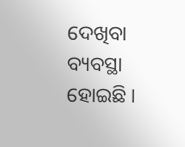ଦେଖିବା ବ୍ୟବସ୍ଥା ହୋଇଛି ।